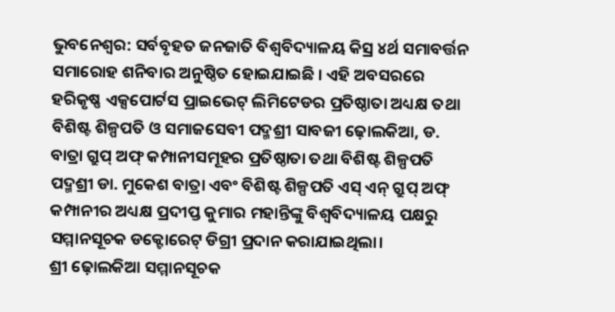ଭୁବନେଶ୍ୱର: ସର୍ବବୃହତ ଜନଜାତି ବିଶ୍ୱବିଦ୍ୟାଳୟ କିସ୍ର ୪ର୍ଥ ସମାବର୍ତ୍ତନ ସମାରୋହ ଶନିବାର ଅନୁଷ୍ଠିତ ହୋଇଯାଇଛି । ଏହି ଅବସରରେ ହରିକୃଷ୍ଣ ଏକ୍ସପୋର୍ଟସ ପ୍ରାଇଭେଟ୍ ଲିମିଟେଡର ପ୍ରତିଷ୍ଠାତା ଅଧ୍ୟକ୍ଷ ତଥା ବିଶିଷ୍ଟ ଶିଳ୍ପପତି ଓ ସମାଜସେବୀ ପଦ୍ମଶ୍ରୀ ସାବଜୀ ଢ଼ୋଲକିଆ, ଡ. ବାତ୍ରା ଗ୍ରୁପ୍ ଅଫ୍ କମ୍ପାନୀସମୂହର ପ୍ରତିଷ୍ଠାତା ତଥା ବିଶିଷ୍ଟ ଶିଳ୍ପପତି ପଦ୍ମଶ୍ରୀ ଡା. ମୁକେଶ ବାତ୍ରା ଏବଂ ବିଶିଷ୍ଟ ଶିଳ୍ପପତି ଏସ୍ ଏନ୍ ଗ୍ରୁପ୍ ଅଫ୍ କମ୍ପାନୀର ଅଧ୍ୟକ୍ଷ ପ୍ରଦୀପ୍ତ କୁମାର ମହାନ୍ତିଙ୍କୁ ବିଶ୍ୱବିଦ୍ୟାଳୟ ପକ୍ଷରୁ ସମ୍ମାନସୂଚକ ଡକ୍ଟୋରେଟ୍ ଡିଗ୍ରୀ ପ୍ରଦାନ କରାଯାଇଥିଲା।
ଶ୍ରୀ ଢ଼ୋଲକିଆ ସମ୍ମାନସୂଚକ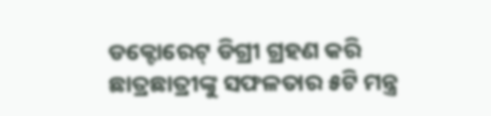ଡକ୍ଟୋରେଟ୍ ଡିଗ୍ରୀ ଗ୍ରହଣ କରି ଛାତ୍ରଛାତ୍ରୀଙ୍କୁ ସଫଳତାର ୫ଟି ମନ୍ତ୍ର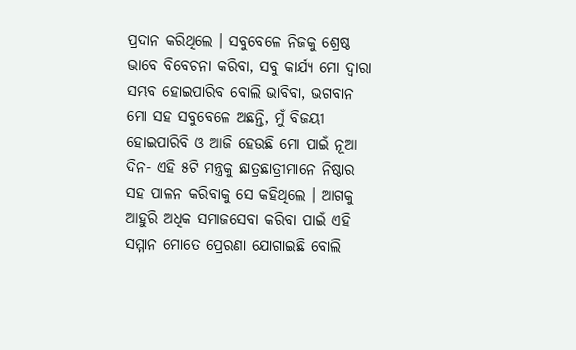ପ୍ରଦାନ କରିଥିଲେ । ସବୁବେଳେ ନିଜକୁ ଶ୍ରେଷ୍ଠ ଭାବେ ବିବେଚନା କରିବା, ସବୁ କାର୍ଯ୍ୟ ମୋ ଦ୍ୱାରା ସମ୍ଭବ ହୋଇପାରିବ ବୋଲି ଭାବିବା, ଭଗବାନ ମୋ ସହ ସବୁବେଳେ ଅଛନ୍ତି, ମୁଁ ବିଜୟୀ ହୋଇପାରିବି ଓ ଆଜି ହେଉଛି ମୋ ପାଇଁ ନୂଆ ଦିନ- ଏହି ୫ଟି ମନ୍ତ୍ରକୁ ଛାତ୍ରଛାତ୍ରୀମାନେ ନିଷ୍ଠାର ସହ ପାଳନ କରିବାକୁ ସେ କହିଥିଲେ । ଆଗକୁ ଆହୁରି ଅଧିକ ସମାଜସେବା କରିବା ପାଇଁ ଏହି ସମ୍ମାନ ମୋତେ ପ୍ରେରଣା ଯୋଗାଇଛି ବୋଲି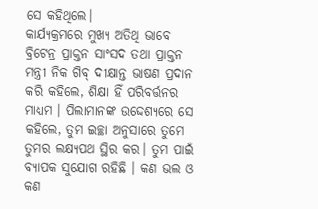ସେ କହିଥିଲେ।
କାର୍ଯ୍ୟକ୍ରମରେ ମୁଖ୍ୟ ଅତିଥି ଭାବେ ବ୍ରିଟେନ୍ର ପ୍ରାକ୍ତନ ସାଂସଦ ତଥା ପ୍ରାକ୍ତନ ମନ୍ତ୍ରୀ ନିକ ଗିବ୍ ଦୀକ୍ଷାନ୍ତ ଭାଷଣ ପ୍ରଦାନ କରି କହିଲେ, ଶିକ୍ଷା ହିଁ ପରିବର୍ତ୍ତନର ମାଧ୍ୟମ । ପିଲାମାନଙ୍କ ଉଦ୍ଦେଶ୍ୟରେ ସେ କହିଲେ, ତୁମ ଇଚ୍ଛା ଅନୁସାରେ ତୁମେ ତୁମର ଲକ୍ଷ୍ୟପଥ ସ୍ଥିର କର। ତୁମ ପାଇଁ ବ୍ୟାପକ ସୁଯୋଗ ରହିଛି । କଣ ଭଲ ଓ କଣ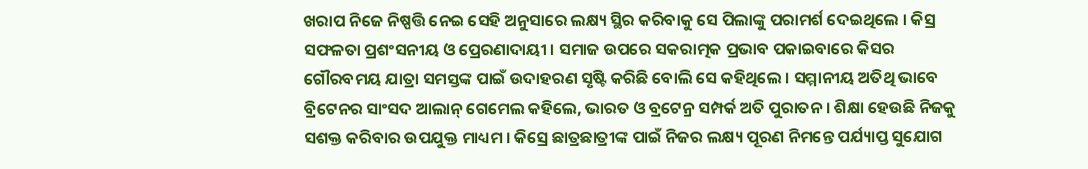ଖରାପ ନିଜେ ନିଷ୍ପତ୍ତି ନେଇ ସେହି ଅନୁସାରେ ଲକ୍ଷ୍ୟ ସ୍ଥିର କରିବାକୁ ସେ ପିଲାଙ୍କୁ ପରାମର୍ଶ ଦେଇଥିଲେ । କିସ୍ର ସଫଳତା ପ୍ରଶଂସନୀୟ ଓ ପ୍ରେରଣାଦାୟୀ । ସମାଜ ଉପରେ ସକରାତ୍ମକ ପ୍ରଭାବ ପକାଇବାରେ କିସର ଗୌରବମୟ ଯାତ୍ରା ସମସ୍ତଙ୍କ ପାଇଁ ଉଦାହରଣ ସୃଷ୍ଟି କରିଛି ବୋଲି ସେ କହିଥିଲେ । ସମ୍ମାନୀୟ ଅତିଥି ଭାବେ ବ୍ରିଟେନର ସାଂସଦ ଆଲାନ୍ ଗେମେଲ କହିଲେ, ଭାରତ ଓ ବ୍ରଟେନ୍ର ସମ୍ପର୍କ ଅତି ପୁରାତନ । ଶିକ୍ଷା ହେଉଛି ନିଜକୁ ସଶକ୍ତ କରିବାର ଉପଯୁକ୍ତ ମାଧ୍ୟମ । କିସ୍ରେ ଛାତ୍ରଛାତ୍ରୀଙ୍କ ପାଇଁ ନିଜର ଲକ୍ଷ୍ୟ ପୂରଣ ନିମନ୍ତେ ପର୍ଯ୍ୟାପ୍ତ ସୁଯୋଗ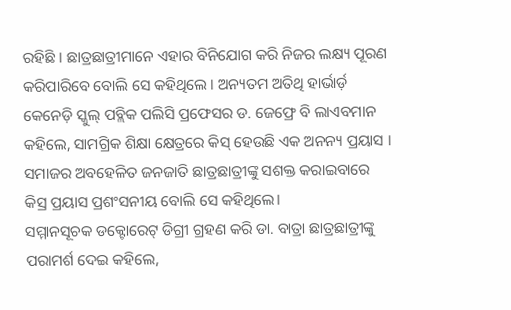ରହିଛି । ଛାତ୍ରଛାତ୍ରୀମାନେ ଏହାର ବିନିଯୋଗ କରି ନିଜର ଲକ୍ଷ୍ୟ ପୂରଣ କରିପାରିବେ ବୋଲି ସେ କହିଥିଲେ । ଅନ୍ୟତମ ଅତିଥି ହାର୍ଭାର୍ଡ଼ କେନେଡ଼ି ସ୍କୁଲ୍ ପବ୍ଲିକ ପଲିସି ପ୍ରଫେସର ଡ. ଜେଫ୍ରେ ବି ଲାଏବମାନ କହିଲେ, ସାମଗ୍ରିକ ଶିକ୍ଷା କ୍ଷେତ୍ରରେ କିସ୍ ହେଉଛି ଏକ ଅନନ୍ୟ ପ୍ରୟାସ । ସମାଜର ଅବହେଳିତ ଜନଜାତି ଛାତ୍ରଛାତ୍ରୀଙ୍କୁ ସଶକ୍ତ କରାଇବାରେ କିସ୍ର ପ୍ରୟାସ ପ୍ରଶଂସନୀୟ ବୋଲି ସେ କହିଥିଲେ।
ସମ୍ମାନସୂଚକ ଡକ୍ଟୋରେଟ୍ ଡିଗ୍ରୀ ଗ୍ରହଣ କରି ଡା. ବାତ୍ରା ଛାତ୍ରଛାତ୍ରୀଙ୍କୁ ପରାମର୍ଶ ଦେଇ କହିଲେ,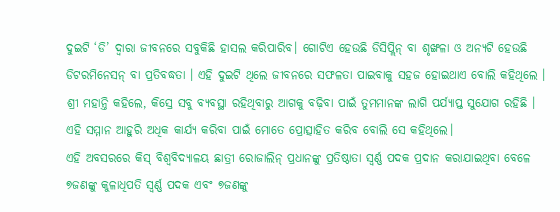ଦୁଇଟି ‘ଡି’ ଦ୍ୱାରା ଜୀବନରେ ସବୁକିଛି ହାସଲ କରିପାରିବ। ଗୋଟିଏ ହେଉଛି ଡିସିପ୍ଲିନ୍ ବା ଶୃଙ୍ଖଳା ଓ ଅନ୍ୟଟି ହେଉଛି ଡିଟରମିନେସନ୍ ବା ପ୍ରତିବଦ୍ଧତା । ଏହି ଦୁଇଟି ଥିଲେ ଜୀବନରେ ସଫଳତା ପାଇବାକୁ ସହଜ ହୋଇଥାଏ ବୋଲି କହିଥିଲେ । ଶ୍ରୀ ମହାନ୍ତି କହିଲେ, କିସ୍ରେ ସବୁ ବ୍ୟବସ୍ଥା ରହିଥିବାରୁ ଆଗକୁ ବଢ଼ିବା ପାଇଁ ତୁମମାନଙ୍କ ଲାଗି ପର୍ଯ୍ୟାପ୍ତ ସୁଯୋଗ ରହିଛି । ଏହି ସମ୍ମାନ ଆହୁରି ଅଧିକ କାର୍ଯ୍ୟ କରିବା ପାଇଁ ମୋତେ ପ୍ରୋତ୍ସାହିତ କରିବ ବୋଲି ସେ କହିଥିଲେ।
ଏହି ଅବସରରେ କିସ୍ ବିଶ୍ୱବିଦ୍ୟାଳୟ ଛାତ୍ରୀ ରୋଜାଲିନ୍ ପ୍ରଧାନଙ୍କୁ ପ୍ରତିଷ୍ଠାତା ସ୍ୱର୍ଣ୍ଣ ପଦକ ପ୍ରଦାନ କରାଯାଇଥିବା ବେଳେ ୭ଜଣଙ୍କୁ କୁଳାଧିପତି ସ୍ୱର୍ଣ୍ଣ ପଦକ ଏବଂ ୭ଜଣଙ୍କୁ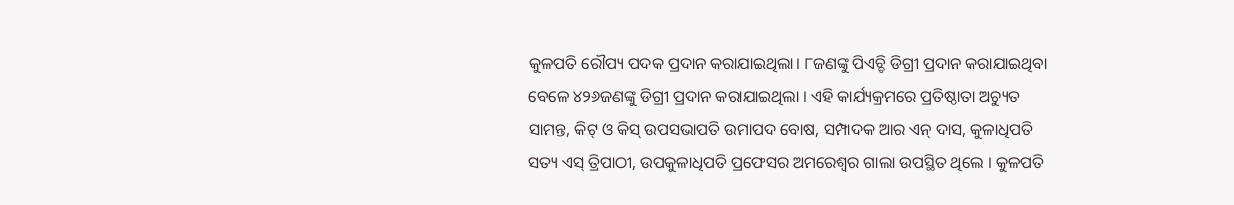କୁଳପତି ରୌପ୍ୟ ପଦକ ପ୍ରଦାନ କରାଯାଇଥିଲା। ୮ଜଣଙ୍କୁ ପିଏଚ୍ଡି ଡିଗ୍ରୀ ପ୍ରଦାନ କରାଯାଇଥିବା ବେଳେ ୪୨୬ଜଣଙ୍କୁ ଡିଗ୍ରୀ ପ୍ରଦାନ କରାଯାଇଥିଲା । ଏହି କାର୍ଯ୍ୟକ୍ରମରେ ପ୍ରତିଷ୍ଠାତା ଅଚ୍ୟୁତ ସାମନ୍ତ, କିଟ୍ ଓ କିସ୍ ଉପସଭାପତି ଉମାପଦ ବୋଷ, ସମ୍ପାଦକ ଆର ଏନ୍ ଦାସ, କୁଳାଧିପତି ସତ୍ୟ ଏସ୍ ତ୍ରିପାଠୀ, ଉପକୁଳାଧିପତି ପ୍ରଫେସର ଅମରେଶ୍ୱର ଗାଲା ଉପସ୍ଥିତ ଥିଲେ । କୁଳପତି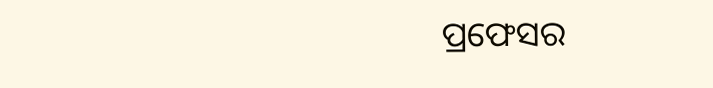ପ୍ରଫେସର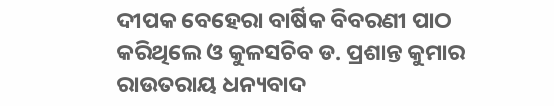ଦୀପକ ବେହେରା ବାର୍ଷିକ ବିବରଣୀ ପାଠ କରିଥିଲେ ଓ କୁଳସଚିବ ଡ. ପ୍ରଶାନ୍ତ କୁମାର ରାଉତରାୟ ଧନ୍ୟବାଦ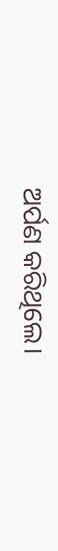ଅର୍ପଣ କରିଥିଲେ।